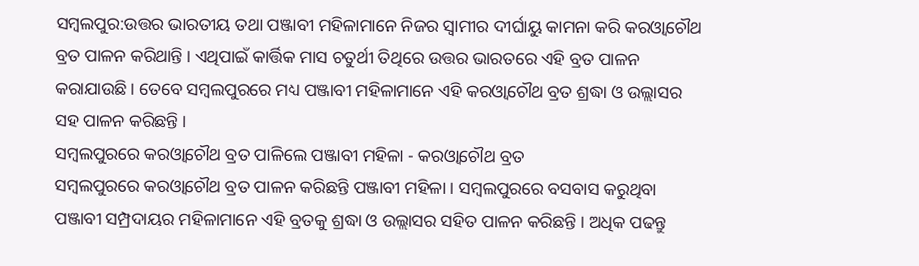ସମ୍ବଲପୁର:ଉତ୍ତର ଭାରତୀୟ ତଥା ପଞ୍ଜାବୀ ମହିଳାମାନେ ନିଜର ସ୍ୱାମୀର ଦୀର୍ଘାୟୁ କାମନା କରି କରଓ୍ବାଚୌଥ ବ୍ରତ ପାଳନ କରିଥାନ୍ତି । ଏଥିପାଇଁ କାର୍ତ୍ତିକ ମାସ ଚତୁର୍ଥୀ ତିଥିରେ ଉତ୍ତର ଭାରତରେ ଏହି ବ୍ରତ ପାଳନ କରାଯାଉଛି । ତେବେ ସମ୍ବଲପୁରରେ ମଧ୍ୟ ପଞ୍ଜାବୀ ମହିଳାମାନେ ଏହି କରଓ୍ବାଚୌଥ ବ୍ରତ ଶ୍ରଦ୍ଧା ଓ ଉଲ୍ଲାସର ସହ ପାଳନ କରିଛନ୍ତି ।
ସମ୍ବଲପୁରରେ କରଓ୍ବାଚୌଥ ବ୍ରତ ପାଳିଲେ ପଞ୍ଜାବୀ ମହିଳା - କରଓ୍ବାଚୌଥ ବ୍ରତ
ସମ୍ବଲପୁରରେ କରଓ୍ବାଚୌଥ ବ୍ରତ ପାଳନ କରିଛନ୍ତି ପଞ୍ଜାବୀ ମହିଳା । ସମ୍ବଲପୁରରେ ବସବାସ କରୁଥିବା ପଞ୍ଜାବୀ ସମ୍ପ୍ରଦାୟର ମହିଳାମାନେ ଏହି ବ୍ରତକୁ ଶ୍ରଦ୍ଧା ଓ ଉଲ୍ଲାସର ସହିତ ପାଳନ କରିଛନ୍ତି । ଅଧିକ ପଢନ୍ତୁ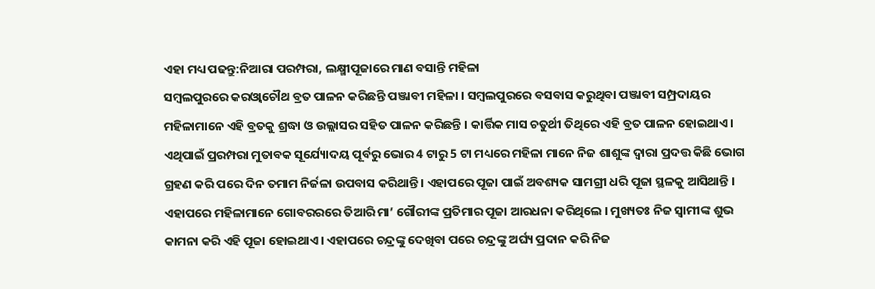ଏହା ମଧ୍ୟ ପଢନ୍ତୁ:ନିଆରା ପରମ୍ପରା, ଲକ୍ଷ୍ମୀପୂଜାରେ ମାଣ ବସାନ୍ତି ମହିଳା
ସମ୍ବଲପୁରରେ କରଓ୍ବାଚୌଥ ବ୍ରତ ପାଳନ କରିଛନ୍ତି ପଞ୍ଜାବୀ ମହିଳା । ସମ୍ବଲପୁରରେ ବସବାସ କରୁଥିବା ପଞ୍ଜାବୀ ସମ୍ପ୍ରଦାୟର ମହିଳାମାନେ ଏହି ବ୍ରତକୁ ଶ୍ରଦ୍ଧା ଓ ଉଲ୍ଲାସର ସହିତ ପାଳନ କରିଛନ୍ତି । କାର୍ତ୍ତିକ ମାସ ଚତୁର୍ଥୀ ତିଥିରେ ଏହି ବ୍ରତ ପାଳନ ହୋଇଥାଏ। ଏଥିପାଇଁ ପ୍ରରମ୍ପରା ମୁତାବକ ସୂର୍ଯ୍ୟୋଦୟ ପୂର୍ବରୁ ଭୋର 4 ଟାରୁ 5 ଟା ମଧ୍ୟରେ ମହିଳା ମାନେ ନିଜ ଶାଶୁଙ୍କ ଦ୍ଵାରା ପ୍ରଦତ୍ତ କିଛି ଭୋଗ ଗ୍ରହଣ କରି ପରେ ଦିନ ତମାମ ନିର୍ଜଳା ଉପବାସ କରିଥାନ୍ତି । ଏହାପରେ ପୂଜା ପାଇଁ ଅବଶ୍ୟକ ସାମଗ୍ରୀ ଧରି ପୂଜା ସ୍ଥଳକୁ ଆସିଥାନ୍ତି । ଏହାପରେ ମହିଳାମାନେ ଗୋବରରରେ ତିଆରି ମା’ ଗୌରୀଙ୍କ ପ୍ରତିମାର ପୂଜା ଆରଧନା କରିଥିଲେ । ମୁଖ୍ୟତଃ ନିଜ ସ୍ଵାମୀଙ୍କ ଶୁଭ କାମନା କରି ଏହି ପୂଜା ହୋଇଥାଏ । ଏହାପରେ ଚନ୍ଦ୍ରଙ୍କୁ ଦେଖିବା ପରେ ଚନ୍ଦ୍ରଙ୍କୁ ଅର୍ଘ୍ୟ ପ୍ରଦାନ କରି ନିଜ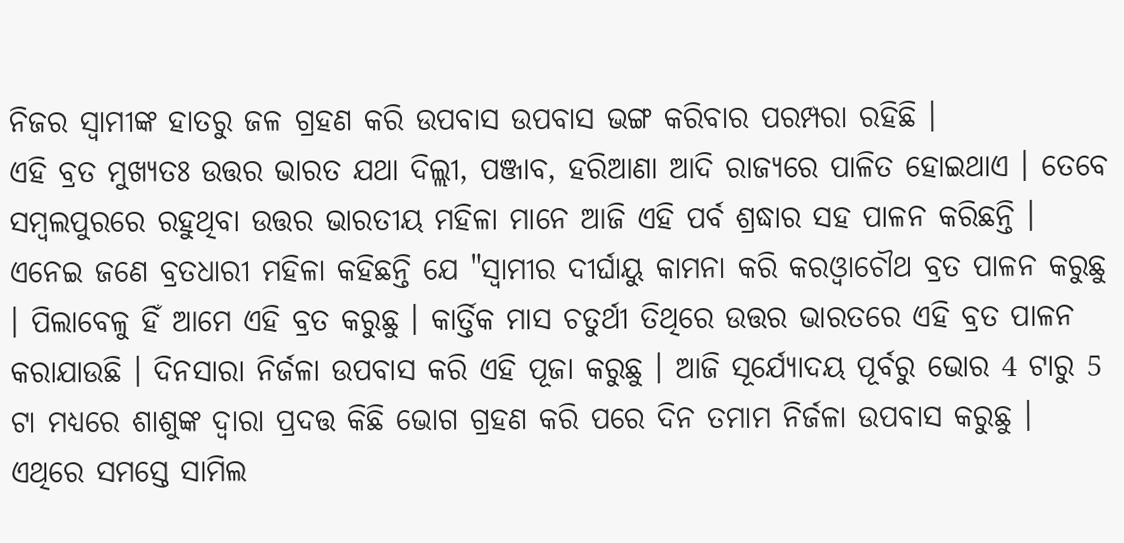ନିଜର ସ୍ୱାମୀଙ୍କ ହାତରୁ ଜଳ ଗ୍ରହଣ କରି ଉପବାସ ଉପବାସ ଭଙ୍ଗ କରିବାର ପରମ୍ପରା ରହିଛି ।
ଏହି ବ୍ରତ ମୁଖ୍ୟତଃ ଉତ୍ତର ଭାରତ ଯଥା ଦିଲ୍ଲୀ, ପଞ୍ଜାବ, ହରିଆଣା ଆଦି ରାଜ୍ୟରେ ପାଳିତ ହୋଇଥାଏ । ତେବେ ସମ୍ବଲପୁରରେ ରହୁଥିବା ଉତ୍ତର ଭାରତୀୟ ମହିଳା ମାନେ ଆଜି ଏହି ପର୍ବ ଶ୍ରଦ୍ଧାର ସହ ପାଳନ କରିଛନ୍ତି । ଏନେଇ ଜଣେ ବ୍ରତଧାରୀ ମହିଳା କହିଛନ୍ତି ଯେ "ସ୍ୱାମୀର ଦୀର୍ଘାୟୁ କାମନା କରି କରଓ୍ବାଚୌଥ ବ୍ରତ ପାଳନ କରୁଛୁ । ପିଲାବେଳୁ ହିଁ ଆମେ ଏହି ବ୍ରତ କରୁଛୁ । କାର୍ତ୍ତିକ ମାସ ଚତୁର୍ଥୀ ତିଥିରେ ଉତ୍ତର ଭାରତରେ ଏହି ବ୍ରତ ପାଳନ କରାଯାଉଛି । ଦିନସାରା ନିର୍ଜଳା ଉପବାସ କରି ଏହି ପୂଜା କରୁଛୁ । ଆଜି ସୂର୍ଯ୍ୟୋଦୟ ପୂର୍ବରୁ ଭୋର 4 ଟାରୁ 5 ଟା ମଧ୍ୟରେ ଶାଶୁଙ୍କ ଦ୍ଵାରା ପ୍ରଦତ୍ତ କିଛି ଭୋଗ ଗ୍ରହଣ କରି ପରେ ଦିନ ତମାମ ନିର୍ଜଳା ଉପବାସ କରୁଛୁ । ଏଥିରେ ସମସ୍ତେ ସାମିଲ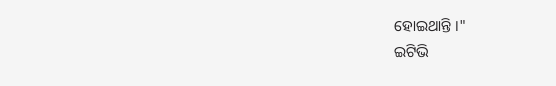ହୋଇଥାନ୍ତି ।"
ଇଟିଭି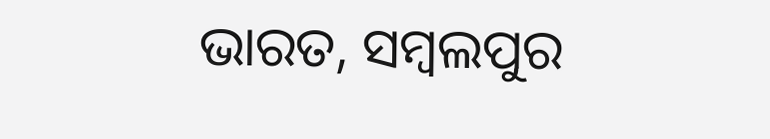ଭାରତ, ସମ୍ବଲପୁର